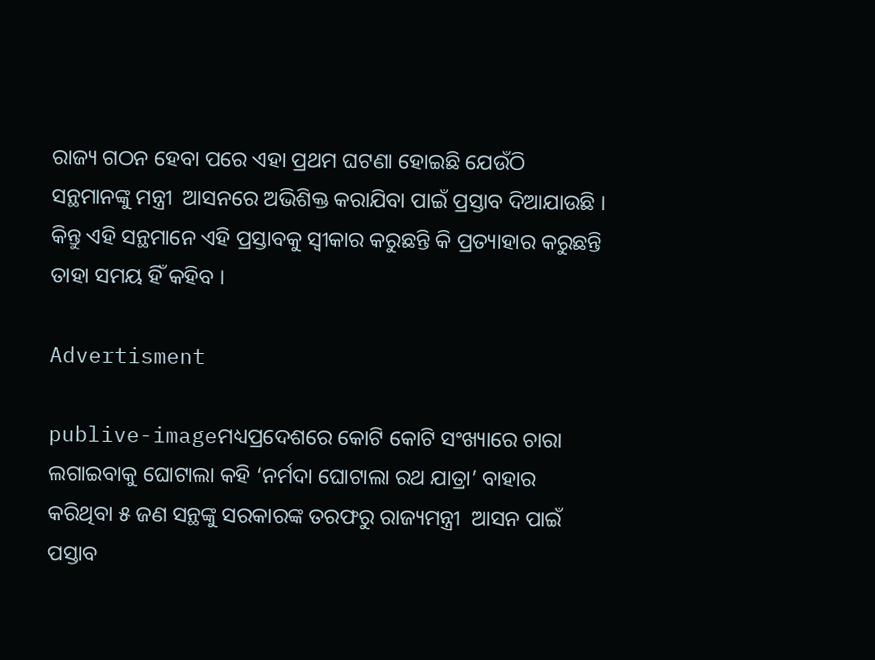ରାଜ୍ୟ ଗଠନ ହେବା ପରେ ଏହା ପ୍ରଥମ ଘଟଣା ହୋଇଛି ଯେଉଁଠି ସନ୍ଥମାନଙ୍କୁ ମନ୍ତ୍ରୀ  ଆସନରେ ଅଭିଶିକ୍ତ କରାଯିବା ପାଇଁ ପ୍ରସ୍ତାବ ଦିଆଯାଉଛି । କିନ୍ତୁ ଏହି ସନ୍ଥମାନେ ଏହି ପ୍ରସ୍ତାବକୁ ସ୍ୱୀକାର କରୁଛନ୍ତି କି ପ୍ରତ୍ୟାହାର କରୁଛନ୍ତି ତାହା ସମୟ ହିଁ କହିବ ।

Advertisment

publive-imageମଧ୍ୟପ୍ରଦେଶରେ କୋଟି କୋଟି ସଂଖ୍ୟାରେ ଚାରା ଲଗାଇବାକୁ ଘୋଟାଲା କହି ‘ନର୍ମଦା ଘୋଟାଲା ରଥ ଯାତ୍ରା’ ବାହାର କରିଥିବା ୫ ଜଣ ସନ୍ଥଙ୍କୁ ସରକାରଙ୍କ ତରଫରୁ ରାଜ୍ୟମନ୍ତ୍ରୀ  ଆସନ ପାଇଁ ପସ୍ତାବ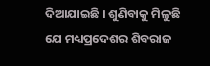ଦିଆଯାଇଛି । ଶୁଣିବାକୁ ମିଳୁଛି ଯେ ମଧ୍ୟପ୍ରଦେଶର ଶିବରାଜ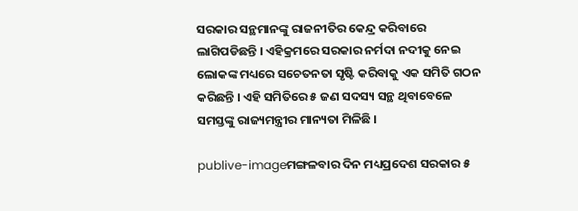ସରକାର ସନ୍ଥମାନଙ୍କୁ ରାଜନୀତିର କେନ୍ଦ୍ର କରିବାରେ ଲାଗିପଡିଛନ୍ତି । ଏହିକ୍ରମରେ ସରକାର ନର୍ମଦା ନଦୀକୁ ନେଇ ଲୋକଙ୍କ ମଧ୍ୟରେ ସଚେତନତା ସୃଷ୍ଟି କରିବାକୁ ଏକ ସମିତି ଗଠନ କରିଛନ୍ତି । ଏହି ସମିତିରେ ୫ ଜଣ ସଦସ୍ୟ ସନ୍ଥ ଥିବାବେଳେ ସମସ୍ତଙ୍କୁ ରାଜ୍ୟମନ୍ତ୍ରୀର ମାନ୍ୟତା ମିଳିଛି ।

publive-imageମଙ୍ଗଳବାର ଦିନ ମଧ୍ୟପ୍ରଦେଶ ସରକାର ୫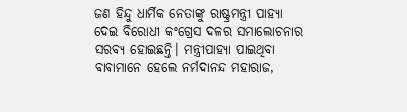ଜଣ ହିନ୍ଦୁ ଧାର୍ମିକ ନେତାଙ୍କୁ ରାଷ୍ଟ୍ରମନ୍ତ୍ରୀ ପାହ୍ୟା ଦେଇ ବିରୋଧୀ କଂଗ୍ରେସ ଦଳର ସମାଲୋଚନାର ସରବ୍ୟ ହୋଇଛନ୍ତି। ମନ୍ତ୍ରୀପାହ୍ୟା ପାଇଥିବା ବାବାମାନେ ହେଲେ ନର୍ମଦାନନ୍ଦ ମହାରାଜ,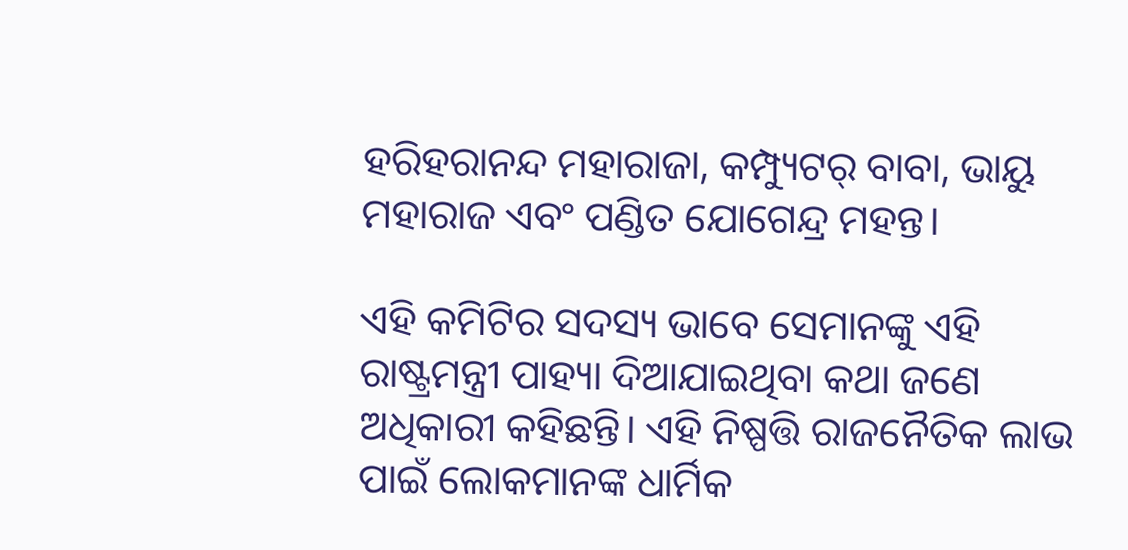ହରିହରାନନ୍ଦ ମହାରାଜା, କମ୍ପ୍ୟୁଟର୍ ବାବା, ଭାୟୁ ମହାରାଜ ଏବଂ ପଣ୍ଡିତ ଯୋଗେନ୍ଦ୍ର ମହନ୍ତ।

ଏହି କମିଟିର ସଦସ୍ୟ ଭାବେ ସେମାନଙ୍କୁ ଏହି ରାଷ୍ଟ୍ରମନ୍ତ୍ରୀ ପାହ୍ୟା ଦିଆଯାଇଥିବା କଥା ଜଣେ ଅଧିକାରୀ କହିଛନ୍ତି। ଏହି ନିଷ୍ପତ୍ତି ରାଜନୈତିକ ଲାଭ ପାଇଁ ଲୋକମାନଙ୍କ ଧାର୍ମିକ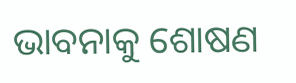ଭାବନାକୁ ଶୋଷଣ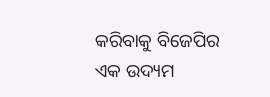କରିବାକୁ ବିଜେପିର ଏକ ଉଦ୍ୟମ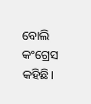ବୋଲି କଂଗ୍ରେସ କହିଛି।